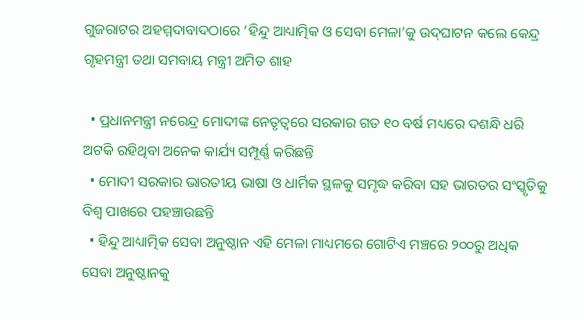ଗୁଜରାଟର ଅହମ୍ମଦାବାଦଠାରେ ‘ହିନ୍ଦୁ ଆଧ୍ୟାତ୍ମିକ ଓ ସେବା ମେଳା’କୁ ଉଦ୍‌ଘାଟନ କଲେ କେନ୍ଦ୍ର ଗୃହମନ୍ତ୍ରୀ ତଥା ସମବାୟ ମନ୍ତ୍ରୀ ଅମିତ ଶାହ

  • ପ୍ରଧାନମନ୍ତ୍ରୀ ନରେନ୍ଦ୍ର ମୋଦୀଙ୍କ ନେତୃତ୍ୱରେ ସରକାର ଗତ ୧୦ ବର୍ଷ ମଧ୍ୟରେ ଦଶନ୍ଧି ଧରି ଅଟକି ରହିଥିବା ଅନେକ କାର୍ଯ୍ୟ ସମ୍ପୂର୍ଣ୍ଣ କରିଛନ୍ତି
  • ମୋଦୀ ସରକାର ଭାରତୀୟ ଭାଷା ଓ ଧାର୍ମିକ ସ୍ଥଳକୁ ସମୃଦ୍ଧ କରିବା ସହ ଭାରତର ସଂସ୍କୃତିକୁ ବିଶ୍ୱ ପାଖରେ ପହଞ୍ଚାଉଛନ୍ତି
  • ହିନ୍ଦୁ ଆଧ୍ୟାତ୍ମିକ ସେବା ଅନୁଷ୍ଠାନ ଏହି ମେଳା ମାଧ୍ୟମରେ ଗୋଟିଏ ମଞ୍ଚରେ ୨୦୦ରୁ ଅଧିକ ସେବା ଅନୁଷ୍ଠାନକୁ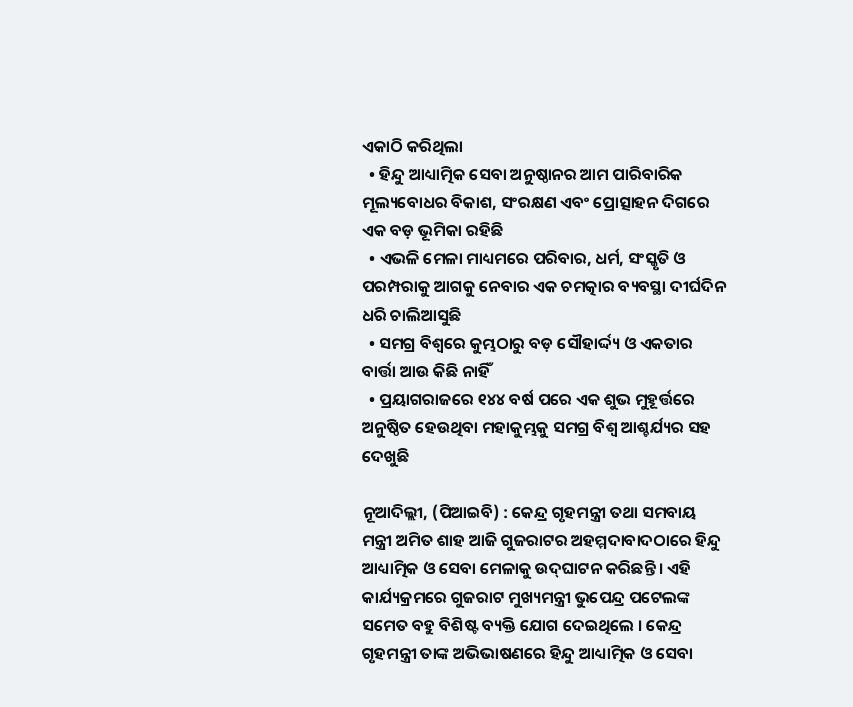ଏକାଠି କରିଥିଲା
  • ହିନ୍ଦୁ ଆଧ୍ୟାତ୍ମିକ ସେବା ଅନୁଷ୍ଠାନର ଆମ ପାରିବାରିକ ମୂଲ୍ୟବୋଧର ବିକାଶ, ସଂରକ୍ଷଣ ଏବଂ ପ୍ରୋତ୍ସାହନ ଦିଗରେ ଏକ ବଡ଼ ଭୂମିକା ରହିଛି
  • ଏଭଳି ମେଳା ମାଧ୍ୟମରେ ପରିବାର, ଧର୍ମ, ସଂସ୍କୃତି ଓ ପରମ୍ପରାକୁ ଆଗକୁ ନେବାର ଏକ ଚମତ୍କାର ବ୍ୟବସ୍ଥା ଦୀର୍ଘଦିନ ଧରି ଚାଲିଆସୁଛି
  • ସମଗ୍ର ବିଶ୍ୱରେ କୁମ୍ଭଠାରୁ ବଡ଼ ସୌହାର୍ଦ୍ଦ୍ୟ ଓ ଏକତାର ବାର୍ତ୍ତା ଆଉ କିଛି ନାହିଁ
  • ପ୍ରୟାଗରାଜରେ ୧୪୪ ବର୍ଷ ପରେ ଏକ ଶୁଭ ମୁହୂର୍ତ୍ତରେ ଅନୁଷ୍ଠିତ ହେଉଥିବା ମହାକୁମ୍ଭକୁ ସମଗ୍ର ବିଶ୍ୱ ଆଶ୍ଚର୍ଯ୍ୟର ସହ ଦେଖୁଛି

ନୂଆଦିଲ୍ଲୀ, (ପିଆଇବି) : କେନ୍ଦ୍ର ଗୃହମନ୍ତ୍ରୀ ତଥା ସମବାୟ ମନ୍ତ୍ରୀ ଅମିତ ଶାହ ଆଜି ଗୁଜରାଟର ଅହମ୍ମଦାବାଦଠାରେ ହିନ୍ଦୁ ଆଧ୍ୟାତ୍ମିକ ଓ ସେବା ମେଳାକୁ ଉଦ୍‌ଘାଟନ କରିଛନ୍ତି । ଏହି କାର୍ଯ୍ୟକ୍ରମରେ ଗୁଜରାଟ ମୁଖ୍ୟମନ୍ତ୍ରୀ ଭୁପେନ୍ଦ୍ର ପଟେଲଙ୍କ ସମେତ ବହୁ ବିଶିଷ୍ଟ ବ୍ୟକ୍ତି ଯୋଗ ଦେଇଥିଲେ । କେନ୍ଦ୍ର ଗୃହମନ୍ତ୍ରୀ ତାଙ୍କ ଅଭିଭାଷଣରେ ହିନ୍ଦୁ ଆଧ୍ୟାତ୍ମିକ ଓ ସେବା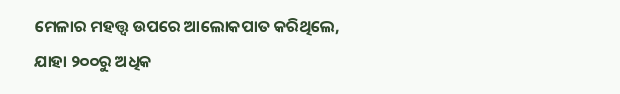ମେଳାର ମହତ୍ତ୍ୱ ଉପରେ ଆଲୋକପାତ କରିଥିଲେ, ଯାହା ୨୦୦ରୁ ଅଧିକ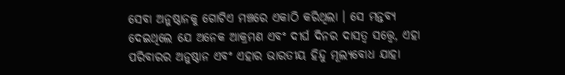ସେବା ଅନୁଷ୍ଠାନକୁ ଗୋଟିଏ ମଞ୍ଚରେ ଏକାଠି କରିଥିଲା । ସେ ମନ୍ତବ୍ୟ ଦେଇଥିଲେ ଯେ ଅନେକ ଆକ୍ରମଣ ଏବଂ ଦୀର୍ଘ ଦିନର ଦାସତ୍ୱ ସତ୍ତ୍ୱେ, ଏହା ପରିବାରର ଅନୁଷ୍ଠାନ ଏବଂ ଏହାର ଭାରତୀୟ ହିନ୍ଦୁ ମୂଲ୍ୟବୋଧ ଯାହା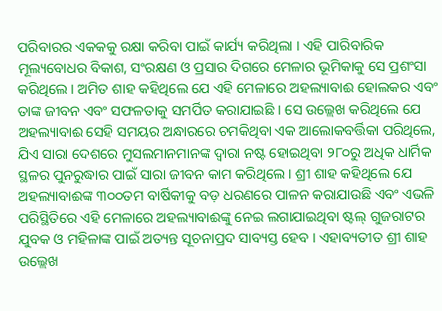ପରିବାରର ଏକକକୁ ରକ୍ଷା କରିବା ପାଇଁ କାର୍ଯ୍ୟ କରିଥିଲା । ଏହି ପାରିବାରିକ ମୂଲ୍ୟବୋଧର ବିକାଶ, ସଂରକ୍ଷଣ ଓ ପ୍ରସାର ଦିଗରେ ମେଳାର ଭୂମିକାକୁ ସେ ପ୍ରଶଂସା କରିଥିଲେ । ଅମିତ ଶାହ କହିଥିଲେ ଯେ ଏହି ମେଳାରେ ଅହଲ୍ୟାବାଈ ହୋଲକର ଏବଂ ତାଙ୍କ ଜୀବନ ଏବଂ ସଫଳତାକୁ ସମର୍ପିତ କରାଯାଇଛି । ସେ ଉଲ୍ଲେଖ କରିଥିଲେ ଯେ ଅହଲ୍ୟାବାଈ ସେହି ସମୟର ଅନ୍ଧାରରେ ଚମକିଥିବା ଏକ ଆଲୋକବର୍ତ୍ତିକା ପରିଥିଲେ, ଯିଏ ସାରା ଦେଶରେ ମୁସଲମାନମାନଙ୍କ ଦ୍ୱାରା ନଷ୍ଟ ହୋଇଥିବା ୨୮୦ରୁ ଅଧିକ ଧାର୍ମିକ ସ୍ଥଳର ପୁନରୁଦ୍ଧାର ପାଇଁ ସାରା ଜୀବନ କାମ କରିଥିଲେ । ଶ୍ରୀ ଶାହ କହିଥିଲେ ଯେ ଅହଲ୍ୟାବାଈଙ୍କ ୩୦୦ତମ ବାର୍ଷିକୀକୁ ବଡ଼ ଧରଣରେ ପାଳନ କରାଯାଉଛି ଏବଂ ଏଭଳି ପରିସ୍ଥିତିରେ ଏହି ମେଳାରେ ଅହଲ୍ୟାବାଈଙ୍କୁ ନେଇ ଲଗାଯାଇଥିବା ଷ୍ଟଲ୍ ଗୁଜରାଟର ଯୁବକ ଓ ମହିଳାଙ୍କ ପାଇଁ ଅତ୍ୟନ୍ତ ସୂଚନାପ୍ରଦ ସାବ୍ୟସ୍ତ ହେବ । ଏହାବ୍ୟତୀତ ଶ୍ରୀ ଶାହ ଉଲ୍ଲେଖ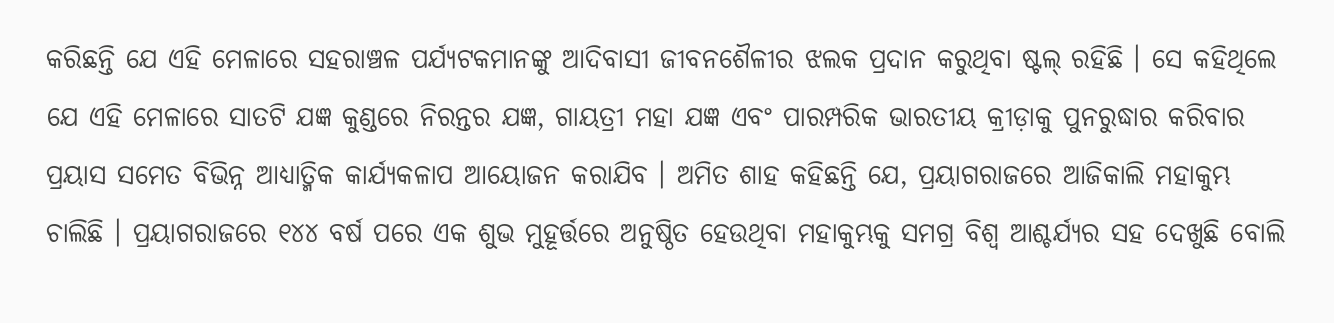କରିଛନ୍ତି ଯେ ଏହି ମେଳାରେ ସହରାଞ୍ଚଳ ପର୍ଯ୍ୟଟକମାନଙ୍କୁ ଆଦିବାସୀ ଜୀବନଶୈଳୀର ଝଲକ ପ୍ରଦାନ କରୁଥିବା ଷ୍ଟଲ୍ ରହିଛି । ସେ କହିଥିଲେ ଯେ ଏହି ମେଳାରେ ସାତଟି ଯଜ୍ଞ କୁଣ୍ଡରେ ନିରନ୍ତର ଯଜ୍ଞ, ଗାୟତ୍ରୀ ମହା ଯଜ୍ଞ ଏବଂ ପାରମ୍ପରିକ ଭାରତୀୟ କ୍ରୀଡ଼ାକୁ ପୁନରୁଦ୍ଧାର କରିବାର ପ୍ରୟାସ ସମେତ ବିଭିନ୍ନ ଆଧ୍ୟାତ୍ମିକ କାର୍ଯ୍ୟକଳାପ ଆୟୋଜନ କରାଯିବ । ଅମିତ ଶାହ କହିଛନ୍ତି ଯେ, ପ୍ରୟାଗରାଜରେ ଆଜିକାଲି ମହାକୁମ୍ଭ ଚାଲିଛି । ପ୍ରୟାଗରାଜରେ ୧୪୪ ବର୍ଷ ପରେ ଏକ ଶୁଭ ମୁହୂର୍ତ୍ତରେ ଅନୁଷ୍ଠିତ ହେଉଥିବା ମହାକୁମ୍ଭକୁ ସମଗ୍ର ବିଶ୍ୱ ଆଶ୍ଚର୍ଯ୍ୟର ସହ ଦେଖୁଛି ବୋଲି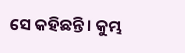ସେ କହିଛନ୍ତି । କୁମ୍ଭ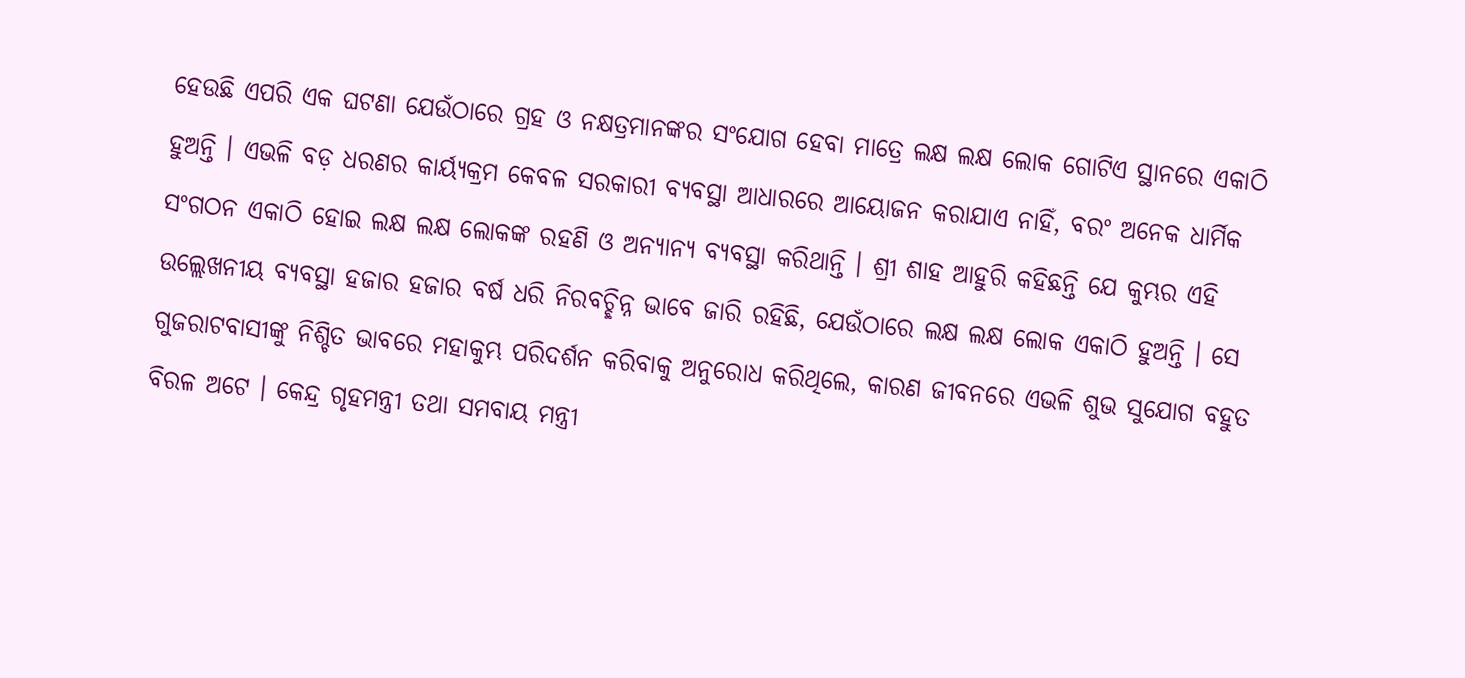ହେଉଛି ଏପରି ଏକ ଘଟଣା ଯେଉଁଠାରେ ଗ୍ରହ ଓ ନକ୍ଷତ୍ରମାନଙ୍କର ସଂଯୋଗ ହେବା ମାତ୍ରେ ଲକ୍ଷ ଲକ୍ଷ ଲୋକ ଗୋଟିଏ ସ୍ଥାନରେ ଏକାଠି ହୁଅନ୍ତି । ଏଭଳି ବଡ଼ ଧରଣର କାର୍ୟ୍ୟକ୍ରମ କେବଳ ସରକାରୀ ବ୍ୟବସ୍ଥା ଆଧାରରେ ଆୟୋଜନ କରାଯାଏ ନାହିଁ, ବରଂ ଅନେକ ଧାର୍ମିକ ସଂଗଠନ ଏକାଠି ହୋଇ ଲକ୍ଷ ଲକ୍ଷ ଲୋକଙ୍କ ରହଣି ଓ ଅନ୍ୟାନ୍ୟ ବ୍ୟବସ୍ଥା କରିଥାନ୍ତି । ଶ୍ରୀ ଶାହ ଆହୁରି କହିଛନ୍ତି ଯେ କୁମ୍ଭର ଏହି ଉଲ୍ଲେଖନୀୟ ବ୍ୟବସ୍ଥା ହଜାର ହଜାର ବର୍ଷ ଧରି ନିରବଚ୍ଛିନ୍ନ ଭାବେ ଜାରି ରହିଛି, ଯେଉଁଠାରେ ଲକ୍ଷ ଲକ୍ଷ ଲୋକ ଏକାଠି ହୁଅନ୍ତି । ସେ ଗୁଜରାଟବାସୀଙ୍କୁ ନିଶ୍ଚିତ ଭାବରେ ମହାକୁମ୍ଭ ପରିଦର୍ଶନ କରିବାକୁ ଅନୁରୋଧ କରିଥିଲେ, କାରଣ ଜୀବନରେ ଏଭଳି ଶୁଭ ସୁଯୋଗ ବହୁତ ବିରଳ ଅଟେ । କେନ୍ଦ୍ର ଗୃହମନ୍ତ୍ରୀ ତଥା ସମବାୟ ମନ୍ତ୍ରୀ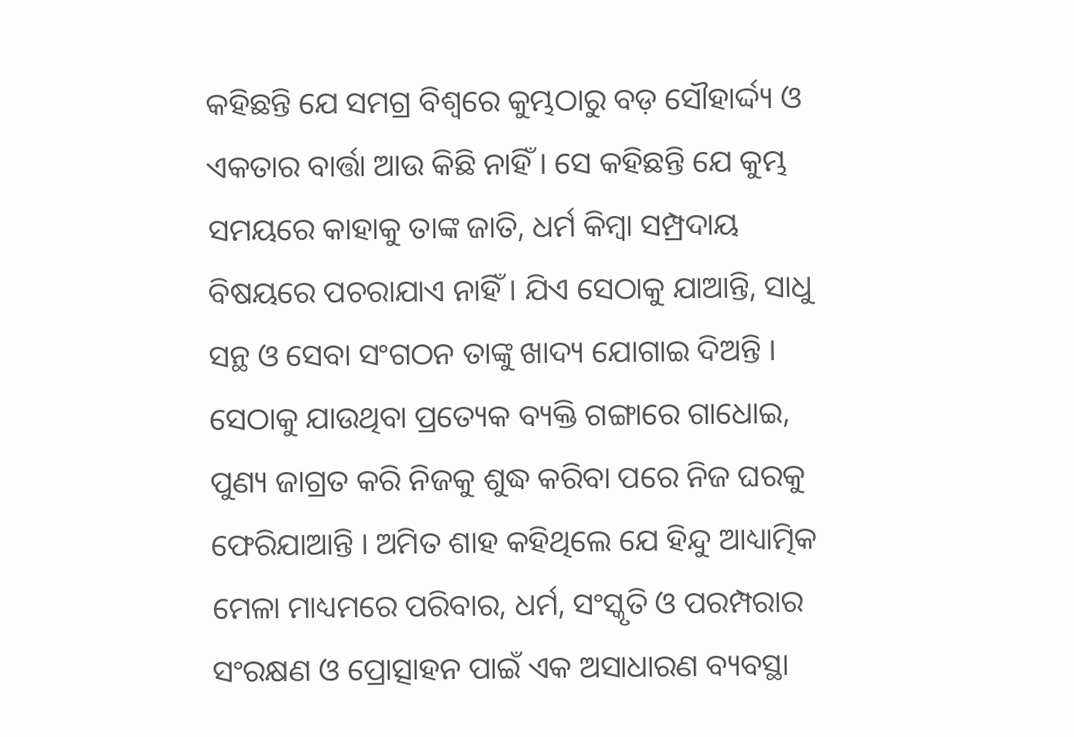କହିଛନ୍ତି ଯେ ସମଗ୍ର ବିଶ୍ୱରେ କୁମ୍ଭଠାରୁ ବଡ଼ ସୌହାର୍ଦ୍ଦ୍ୟ ଓ ଏକତାର ବାର୍ତ୍ତା ଆଉ କିଛି ନାହିଁ । ସେ କହିଛନ୍ତି ଯେ କୁମ୍ଭ ସମୟରେ କାହାକୁ ତାଙ୍କ ଜାତି, ଧର୍ମ କିମ୍ବା ସମ୍ପ୍ରଦାୟ ବିଷୟରେ ପଚରାଯାଏ ନାହିଁ । ଯିଏ ସେଠାକୁ ଯାଆନ୍ତି, ସାଧୁ ସନ୍ଥ ଓ ସେବା ସଂଗଠନ ତାଙ୍କୁ ଖାଦ୍ୟ ଯୋଗାଇ ଦିଅନ୍ତି । ସେଠାକୁ ଯାଉଥିବା ପ୍ରତ୍ୟେକ ବ୍ୟକ୍ତି ଗଙ୍ଗାରେ ଗାଧୋଇ, ପୁଣ୍ୟ ଜାଗ୍ରତ କରି ନିଜକୁ ଶୁଦ୍ଧ କରିବା ପରେ ନିଜ ଘରକୁ ଫେରିଯାଆନ୍ତି । ଅମିତ ଶାହ କହିଥିଲେ ଯେ ହିନ୍ଦୁ ଆଧ୍ୟାତ୍ମିକ ମେଳା ମାଧ୍ୟମରେ ପରିବାର, ଧର୍ମ, ସଂସ୍କୃତି ଓ ପରମ୍ପରାର ସଂରକ୍ଷଣ ଓ ପ୍ରୋତ୍ସାହନ ପାଇଁ ଏକ ଅସାଧାରଣ ବ୍ୟବସ୍ଥା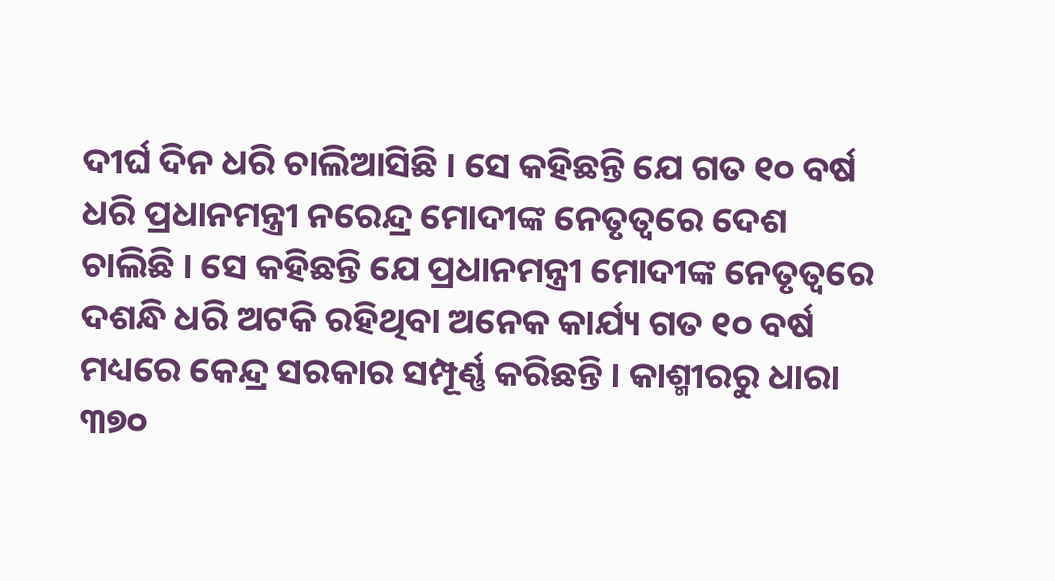ଦୀର୍ଘ ଦିନ ଧରି ଚାଲିଆସିଛି । ସେ କହିଛନ୍ତି ଯେ ଗତ ୧୦ ବର୍ଷ ଧରି ପ୍ରଧାନମନ୍ତ୍ରୀ ନରେନ୍ଦ୍ର ମୋଦୀଙ୍କ ନେତୃତ୍ୱରେ ଦେଶ ଚାଲିଛି । ସେ କହିଛନ୍ତି ଯେ ପ୍ରଧାନମନ୍ତ୍ରୀ ମୋଦୀଙ୍କ ନେତୃତ୍ୱରେ ଦଶନ୍ଧି ଧରି ଅଟକି ରହିଥିବା ଅନେକ କାର୍ଯ୍ୟ ଗତ ୧୦ ବର୍ଷ ମଧ୍ୟରେ କେନ୍ଦ୍ର ସରକାର ସମ୍ପୂର୍ଣ୍ଣ କରିଛନ୍ତି । କାଶ୍ମୀରରୁ ଧାରା ୩୭୦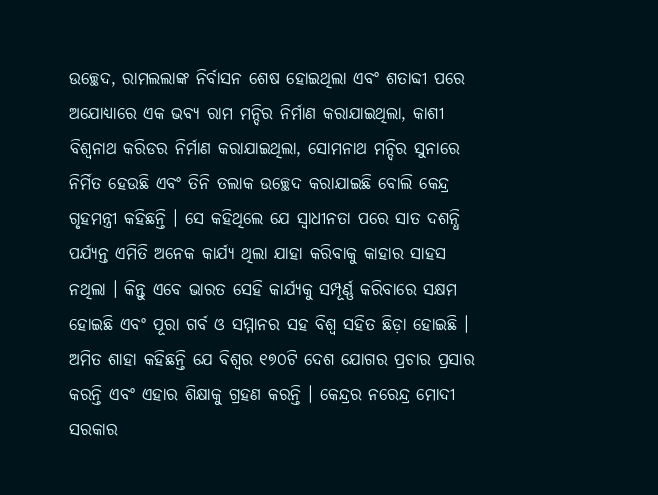ଉଚ୍ଛେଦ, ରାମଲଲାଙ୍କ ନିର୍ବାସନ ଶେଷ ହୋଇଥିଲା ଏବଂ ଶତାବ୍ଦୀ ପରେ ଅଯୋଧ୍ୟାରେ ଏକ ଭବ୍ୟ ରାମ ମନ୍ଦିର ନିର୍ମାଣ କରାଯାଇଥିଲା, କାଶୀ ବିଶ୍ୱନାଥ କରିଡର ନିର୍ମାଣ କରାଯାଇଥିଲା, ସୋମନାଥ ମନ୍ଦିର ସୁନାରେ ନିର୍ମିତ ହେଉଛି ଏବଂ ତିନି ତଲାକ ଉଚ୍ଛେଦ କରାଯାଇଛି ବୋଲି କେନ୍ଦ୍ର ଗୃହମନ୍ତ୍ରୀ କହିଛନ୍ତି । ସେ କହିଥିଲେ ଯେ ସ୍ୱାଧୀନତା ପରେ ସାତ ଦଶନ୍ଧି ପର୍ଯ୍ୟନ୍ତ ଏମିତି ଅନେକ କାର୍ଯ୍ୟ ଥିଲା ଯାହା କରିବାକୁ କାହାର ସାହସ ନଥିଲା । କିନ୍ତୁ ଏବେ ଭାରତ ସେହି କାର୍ଯ୍ୟକୁ ସମ୍ପୂର୍ଣ୍ଣ କରିବାରେ ସକ୍ଷମ ହୋଇଛି ଏବଂ ପୂରା ଗର୍ବ ଓ ସମ୍ମାନର ସହ ବିଶ୍ୱ ସହିତ ଛିଡ଼ା ହୋଇଛି । ଅମିତ ଶାହା କହିଛନ୍ତି ଯେ ବିଶ୍ୱର ୧୭୦ଟି ଦେଶ ଯୋଗର ପ୍ରଚାର ପ୍ରସାର କରନ୍ତି ଏବଂ ଏହାର ଶିକ୍ଷାକୁ ଗ୍ରହଣ କରନ୍ତି । କେନ୍ଦ୍ରର ନରେନ୍ଦ୍ର ମୋଦୀ ସରକାର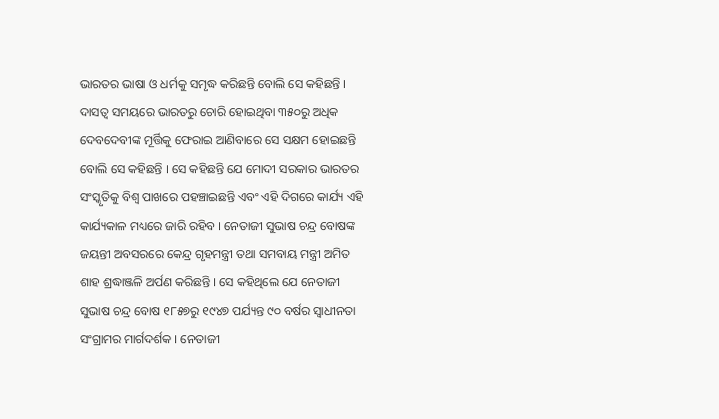ଭାରତର ଭାଷା ଓ ଧର୍ମକୁ ସମୃଦ୍ଧ କରିଛନ୍ତି ବୋଲି ସେ କହିଛନ୍ତି । ଦାସତ୍ୱ ସମୟରେ ଭାରତରୁ ଚୋରି ହୋଇଥିବା ୩୫୦ରୁ ଅଧିକ ଦେବଦେବୀଙ୍କ ମୂର୍ତ୍ତିକୁ ଫେରାଇ ଆଣିବାରେ ସେ ସକ୍ଷମ ହୋଇଛନ୍ତି ବୋଲି ସେ କହିଛନ୍ତି । ସେ କହିଛନ୍ତି ଯେ ମୋଦୀ ସରକାର ଭାରତର ସଂସ୍କୃତିକୁ ବିଶ୍ୱ ପାଖରେ ପହଞ୍ଚାଇଛନ୍ତି ଏବଂ ଏହି ଦିଗରେ କାର୍ଯ୍ୟ ଏହି କାର୍ଯ୍ୟକାଳ ମଧ୍ୟରେ ଜାରି ରହିବ । ନେତାଜୀ ସୁଭାଷ ଚନ୍ଦ୍ର ବୋଷଙ୍କ ଜୟନ୍ତୀ ଅବସରରେ କେନ୍ଦ୍ର ଗୃହମନ୍ତ୍ରୀ ତଥା ସମବାୟ ମନ୍ତ୍ରୀ ଅମିତ ଶାହ ଶ୍ରଦ୍ଧାଞ୍ଜଳି ଅର୍ପଣ କରିଛନ୍ତି । ସେ କହିଥିଲେ ଯେ ନେତାଜୀ ସୁଭାଷ ଚନ୍ଦ୍ର ବୋଷ ୧୮୫୭ରୁ ୧୯୪୭ ପର୍ଯ୍ୟନ୍ତ ୯୦ ବର୍ଷର ସ୍ୱାଧୀନତା ସଂଗ୍ରାମର ମାର୍ଗଦର୍ଶକ । ନେତାଜୀ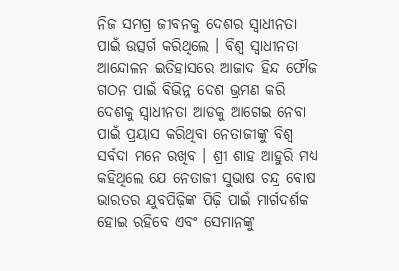ନିଜ ସମଗ୍ର ଜୀବନକୁ ଦେଶର ସ୍ୱାଧୀନତା ପାଇଁ ଉତ୍ସର୍ଗ କରିଥିଲେ । ବିଶ୍ୱ ସ୍ୱାଧୀନତା ଆନ୍ଦୋଳନ ଇତିହାସରେ ଆଜାଦ ହିନ୍ଦ ଫୌଜ ଗଠନ ପାଇଁ ବିଭିନ୍ନ ଦେଶ ଭ୍ରମଣ କରି ଦେଶକୁ ସ୍ୱାଧୀନତା ଆଡକୁ ଆଗେଇ ନେବା ପାଇଁ ପ୍ରୟାସ କରିଥିବା ନେତାଜୀଙ୍କୁ ବିଶ୍ୱ ସର୍ବଦା ମନେ ରଖିବ । ଶ୍ରୀ ଶାହ ଆହୁରି ମଧ୍ୟ କହିଥିଲେ ଯେ ନେତାଜୀ ସୁଭାଷ ଚନ୍ଦ୍ର ବୋଷ ଭାରତର ଯୁବପିଢ଼ିଙ୍କ ପିଢ଼ି ପାଇଁ ମାର୍ଗଦର୍ଶକ ହୋଇ ରହିବେ ଏବଂ ସେମାନଙ୍କୁ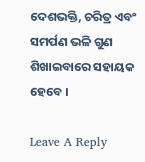ଦେଶଭକ୍ତି, ଚରିତ୍ର ଏବଂ ସମର୍ପଣ ଭଳି ଗୁଣ ଶିଖାଇବାରେ ସହାୟକ ହେବେ ।

Leave A Reply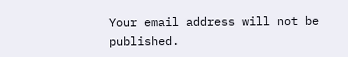Your email address will not be published.